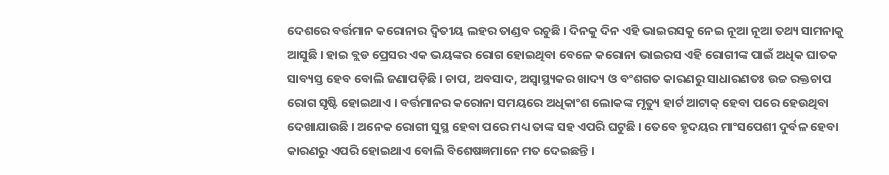ଦେଶରେ ବର୍ତ୍ତମାନ କରୋନାର ଦ୍ୱିତୀୟ ଲହର ତାଣ୍ଡବ ରଚୁଛି । ଦିନକୁ ଦିନ ଏହି ଭାଇରସକୁ ନେଇ ନୂଆ ନୂଆ ତଥ୍ୟ ସାମନାକୁ ଆସୁଛି । ହାଇ ବ୍ଲଡ ପ୍ରେସର ଏକ ଭୟଙ୍କର ରୋଗ ହୋଇଥିବା ବେଳେ କରୋନା ଭାଇରସ ଏହି ରୋଗୀଙ୍କ ପାଇଁ ଅଧିକ ଘାତକ ସାବ୍ୟସ୍ତ ହେବ ବୋଲି ଜଣାପଡ଼ିଛି । ଚାପ, ଅବସାଦ, ଅସ୍ୱାସ୍ଥ୍ୟକର ଖାଦ୍ୟ ଓ ବଂଶଗତ କାରଣରୁ ସାଧାରଣତଃ ଉଚ୍ଚ ରକ୍ତଚାପ ରୋଗ ସୃଷ୍ଟି ହୋଇଥାଏ । ବର୍ତ୍ତମାନର କରୋନା ସମୟରେ ଅଧିକାଂଶ ଲୋକଙ୍କ ମୃତ୍ୟୁ ହାର୍ଟ ଆଟାକ୍ ହେବା ପରେ ହେଉଥିବା ଦେଖାଯାଉଛି । ଅନେକ ରୋଗୀ ସୁସ୍ଥ ହେବା ପରେ ମଧ୍ୟ ତାଙ୍କ ସହ ଏପରି ଘଟୁଛି । ତେବେ ହୃଦୟର ମାଂସପେଶୀ ଦୁର୍ବଳ ହେବା କାରଣରୁ ଏପରି ହୋଇଥାଏ ବୋଲି ବିଶେଷଜ୍ଞମାନେ ମତ ଦେଇଛନ୍ତି ।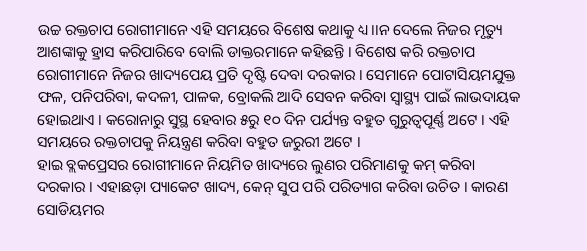ଉଚ୍ଚ ରକ୍ତଚାପ ରୋଗୀମାନେ ଏହି ସମୟରେ ବିଶେଷ କଥାକୁ ଧ୍ୟ।।ନ ଦେଲେ ନିଜର ମୃତ୍ୟୁ ଆଶଙ୍କାକୁ ହ୍ରାସ କରିପାରିବେ ବୋଲି ଡାକ୍ତରମାନେ କହିଛନ୍ତି । ବିଶେଷ କରି ରକ୍ତଚାପ ରୋଗୀମାନେ ନିଜର ଖାଦ୍ୟପେୟ ପ୍ରତି ଦୃଷ୍ଟି ଦେବା ଦରକାର । ସେମାନେ ପୋଟାସିୟମଯୁକ୍ତ ଫଳ, ପନିପରିବା, କଦଳୀ, ପାଳକ, ବ୍ରୋକଲି ଆଦି ସେବନ କରିବା ସ୍ୱାସ୍ଥ୍ୟ ପାଇଁ ଲାଭଦାୟକ ହୋଇଥାଏ । କରୋନାରୁ ସୁସ୍ଥ ହେବାର ୫ରୁ ୧୦ ଦିନ ପର୍ଯ୍ୟନ୍ତ ବହୁତ ଗୁରୁତ୍ୱପୂର୍ଣ୍ଣ ଅଟେ । ଏହି ସମୟରେ ରକ୍ତଚାପକୁ ନିୟନ୍ତ୍ରଣ କରିବା ବହୁତ ଜରୁରୀ ଅଟେ ।
ହାଇ ବ୍ଲକପ୍ରେସର ରୋଗୀମାନେ ନିୟମିତ ଖାଦ୍ୟରେ ଲୁଣର ପରିମାଣକୁ କମ୍ କରିବା ଦରକାର । ଏହାଛଡ଼ା ପ୍ୟାକେଟ ଖାଦ୍ୟ, କେନ୍ ସୁପ ପରି ପରିତ୍ୟାଗ କରିବା ଉଚିତ । କାରଣ ସୋଡିୟମର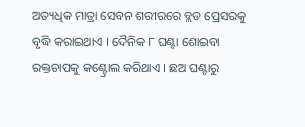ଅତ୍ୟଧିକ ମାତ୍ରା ସେବନ ଶରୀରରେ ବ୍ଲଡ ପ୍ରେସରକୁ ବୃଦ୍ଧି କରାଇଥାଏ । ଦୈନିକ ୮ ଘଣ୍ଟା ଶୋଇବା ରକ୍ତଚାପକୁ କଣ୍ଟ୍ରୋଲ କରିଥାଏ । ଛଅ ଘଣ୍ଟାରୁ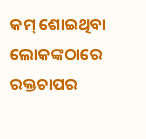କମ୍ ଶୋଇଥିବା ଲୋକଙ୍କଠାରେ ରକ୍ତଚାପର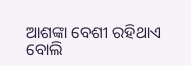ଆଶଙ୍କା ବେଶୀ ରହିଥାଏ ବୋଲି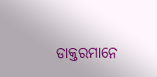ଡାକ୍ତରମାନେ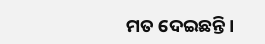ମତ ଦେଇଛନ୍ତି ।